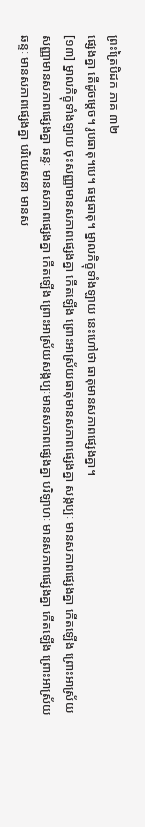ព្រះត្រៃបិដក ភាគ ៣២
ផ្សេងគ្នា តើដូចម្តេច។ រូបធាតុ។បេ។ ធម្មធាតុ។ ម្នាលភិក្ខុទាំងឡាយ នេះហៅថា ធាតុមានសភាពផ្សេងគ្នា។
[១៣] ម្នាលភិក្ខុទាំងឡាយ ចុះសញ្ញាមានសភាពផ្សេងគ្នា កើតឡើង ព្រោះអាស្រ័យធាតុមានសភាពផ្សេងគ្នា សង្កប្បៈ មានសភាពផ្សេងគ្នា កើតឡើង ព្រោះអាស្រ័យសញ្ញាមានសភាពផ្សេងគ្នា ឆន្ទៈ មានសភាពផ្សេងគ្នា កើតឡើង ព្រោះអាស្រ័យសង្កប្បៈមានសភាពផ្សេងគ្នា បរិឡាហៈ មានសភាពផ្សេងគ្នា កើតឡើង ព្រោះអាស្រ័យឆន្ទៈ មានសភាពផ្សេងគ្នា បរិយេសនា មានស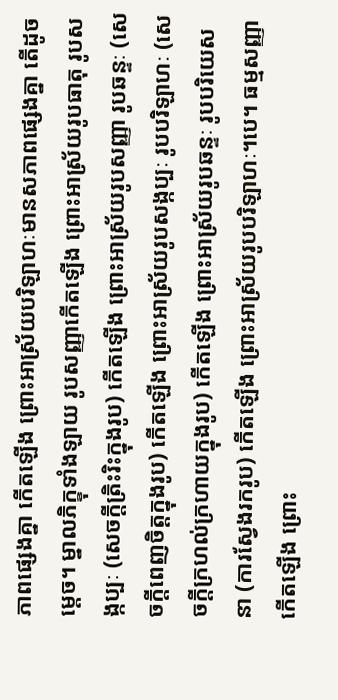ភាពផ្សេងគ្នា កើតឡើង ព្រោះអាស្រ័យបរិឡាហៈមានសភាពផ្សេងគ្នា តើដូចម្តេច។ ម្នាលភិក្ខុទាំងឡាយ រូបសញ្ញាកើតឡើង ព្រោះអាស្រ័យរូបធាតុ រូបសង្កប្បៈ (សេចក្តីត្រិះរិះក្នុងរូប) កើតឡើង ព្រោះអាស្រ័យរូបសញ្ញា រូបឆន្ទៈ (សេចក្តីពេញចិត្តក្នុងរូប) កើតឡើង ព្រោះអាស្រ័យរូបសង្កប្បៈ រូបបរិឡាហៈ (សេចក្តីក្រហល់ក្រហាយក្នុងរូប) កើតឡើង ព្រោះអាស្រ័យរូបឆន្ទៈ រូបបរិយេសនា (ការស្វែងរករូប) កើតឡើង ព្រោះអាស្រ័យរូបបរិឡាហៈ។បេ។ ធម្មសញ្ញាកើតឡើង ព្រោះ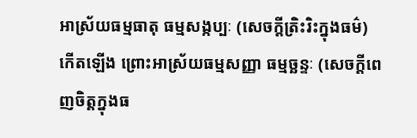អាស្រ័យធម្មធាតុ ធម្មសង្កប្បៈ (សេចក្តីត្រិះរិះក្នុងធម៌) កើតឡើង ព្រោះអាស្រ័យធម្មសញ្ញា ធម្មច្ឆន្ទៈ (សេចក្តីពេញចិត្តក្នុងធ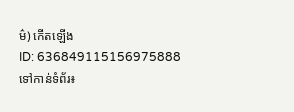ម៌) កើតឡើង
ID: 636849115156975888
ទៅកាន់ទំព័រ៖